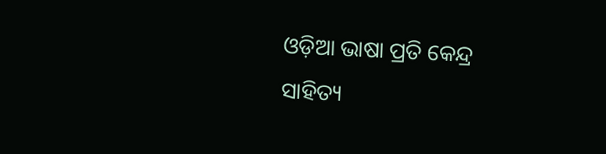ଓଡ଼ିଆ ଭାଷା ପ୍ରତି କେନ୍ଦ୍ର ସାହିତ୍ୟ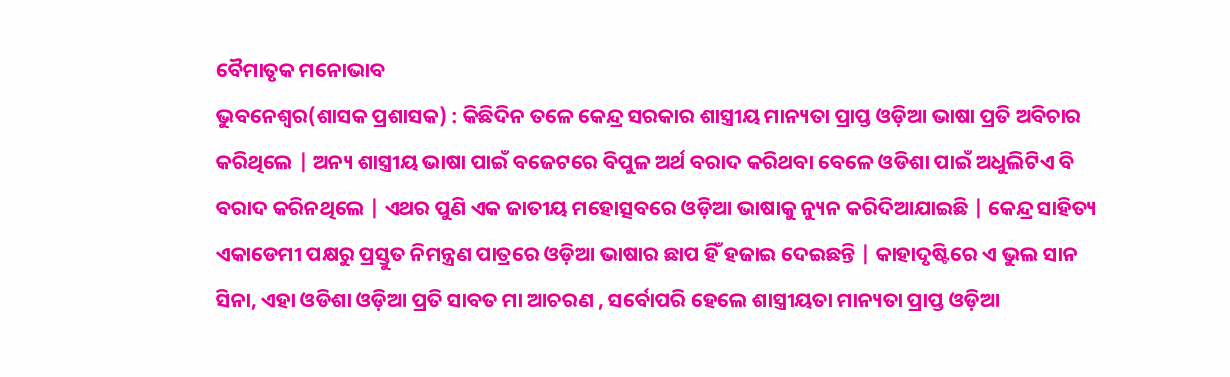ବୈମାତୃକ ମନୋଭାବ
ଭୁବନେଶ୍ୱର(ଶାସକ ପ୍ରଶାସକ) : କିଛିଦିନ ତଳେ କେନ୍ଦ୍ର ସରକାର ଶାସ୍ତ୍ରୀୟ ମାନ୍ୟତା ପ୍ରାପ୍ତ ଓଡ଼ିଆ ଭାଷା ପ୍ରତି ଅବିଚାର କରିଥିଲେ | ଅନ୍ୟ ଶାସ୍ତ୍ରୀୟ ଭାଷା ପାଇଁ ବଜେଟରେ ବିପୁଳ ଅର୍ଥ ବରାଦ କରିଥବା ବେଳେ ଓଡିଶା ପାଇଁ ଅଧୁଲିଟିଏ ବି ବରାଦ କରିନଥିଲେ | ଏଥର ପୁଣି ଏକ ଜାତୀୟ ମହୋତ୍ସବରେ ଓଡ଼ିଆ ଭାଷାକୁ ନ୍ୟୁନ କରିଦିଆଯାଇଛି | କେନ୍ଦ୍ର ସାହିତ୍ୟ ଏକାଡେମୀ ପକ୍ଷରୁ ପ୍ରସ୍ତୁତ ନିମନ୍ତ୍ରଣ ପାତ୍ରରେ ଓଡ଼ିଆ ଭାଷାର ଛାପ ହିଁ ହଜାଇ ଦେଇଛନ୍ତି | କାହାଦୃଷ୍ଟିରେ ଏ ଭୁଲ ସାନ ସିନା, ଏହା ଓଡିଶା ଓଡ଼ିଆ ପ୍ରତି ସାବତ ମା ଆଚରଣ , ସର୍ବୋପରି ହେଲେ ଶାସ୍ତ୍ରୀୟତା ମାନ୍ୟତା ପ୍ରାପ୍ତ ଓଡ଼ିଆ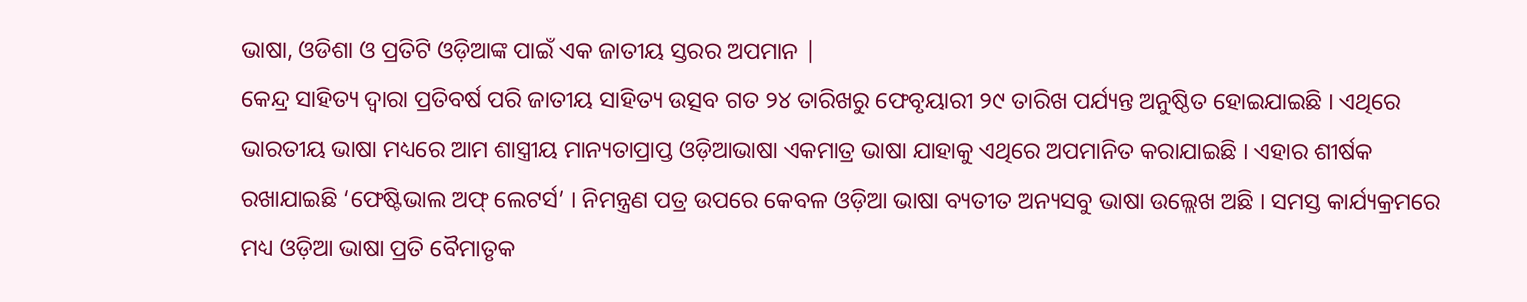ଭାଷା, ଓଡିଶା ଓ ପ୍ରତିଟି ଓଡ଼ିଆଙ୍କ ପାଇଁ ଏକ ଜାତୀୟ ସ୍ତରର ଅପମାନ |
କେନ୍ଦ୍ର ସାହିତ୍ୟ ଦ୍ୱାରା ପ୍ରତିବର୍ଷ ପରି ଜାତୀୟ ସାହିତ୍ୟ ଉତ୍ସବ ଗତ ୨୪ ତାରିଖରୁ ଫେବୃୟାରୀ ୨୯ ତାରିଖ ପର୍ଯ୍ୟନ୍ତ ଅନୁଷ୍ଠିତ ହୋଇଯାଇଛି । ଏଥିରେ ଭାରତୀୟ ଭାଷା ମଧ୍ୟରେ ଆମ ଶାସ୍ତ୍ରୀୟ ମାନ୍ୟତାପ୍ରାପ୍ତ ଓଡ଼ିଆଭାଷା ଏକମାତ୍ର ଭାଷା ଯାହାକୁ ଏଥିରେ ଅପମାନିତ କରାଯାଇଛି । ଏହାର ଶୀର୍ଷକ ରଖାଯାଇଛି ‘ଫେଷ୍ଟିଭାଲ ଅଫ୍ ଲେଟର୍ସ’ । ନିମନ୍ତ୍ରଣ ପତ୍ର ଉପରେ କେବଳ ଓଡ଼ିଆ ଭାଷା ବ୍ୟତୀତ ଅନ୍ୟସବୁ ଭାଷା ଉଲ୍ଲେଖ ଅଛି । ସମସ୍ତ କାର୍ଯ୍ୟକ୍ରମରେ ମଧ୍ୟ ଓଡ଼ିଆ ଭାଷା ପ୍ରତି ବୈମାତୃକ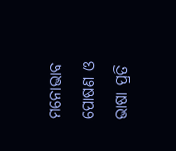ମନୋଭାବ ପୋଷଣ ଓ ଭାଷା ପ୍ରତି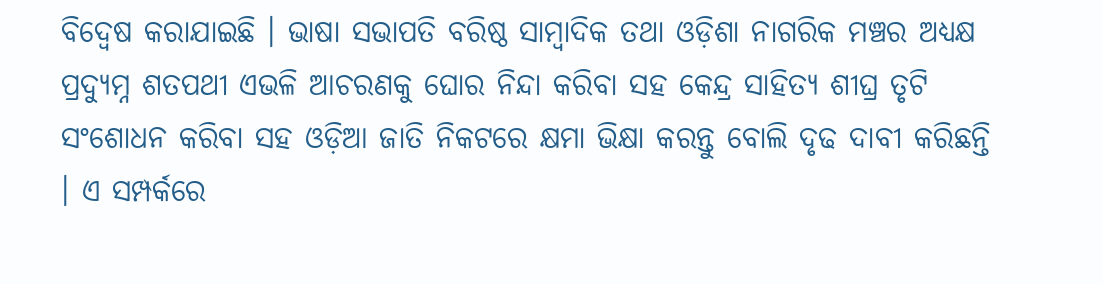ବିଦ୍ୱେଷ କରାଯାଇଛି । ଭାଷା ସଭାପତି ବରିଷ୍ଠ ସାମ୍ବାଦିକ ତଥା ଓଡ଼ିଶା ନାଗରିକ ମଞ୍ଚର ଅଧ୍ୟକ୍ଷ ପ୍ରଦ୍ୟୁମ୍ନ ଶତପଥୀ ଏଭଳି ଆଚରଣକୁ ଘୋର ନିନ୍ଦା କରିବା ସହ କେନ୍ଦ୍ର ସାହିତ୍ୟ ଶୀଘ୍ର ତୃଟି ସଂଶୋଧନ କରିବା ସହ ଓଡ଼ିଆ ଜାତି ନିକଟରେ କ୍ଷମା ଭିକ୍ଷା କରନ୍ତୁ ବୋଲି ଦୃଢ ଦାବୀ କରିଛନ୍ତି । ଏ ସମ୍ପର୍କରେ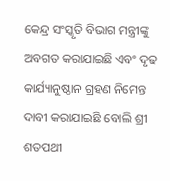କେନ୍ଦ୍ର ସଂସ୍କୃତି ବିଭାଗ ମନ୍ତ୍ରୀଙ୍କୁ ଅବଗତ କରାଯାଇଛି ଏବଂ ଦୃଢ କାର୍ଯ୍ୟାନୁଷ୍ଠାନ ଗ୍ରହଣ ନିମେନ୍ତ ଦାବୀ କରାଯାଇଛି ବୋଲି ଶ୍ରୀ ଶତପଥୀ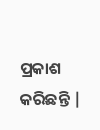ପ୍ରକାଶ କରିଛନ୍ତି |